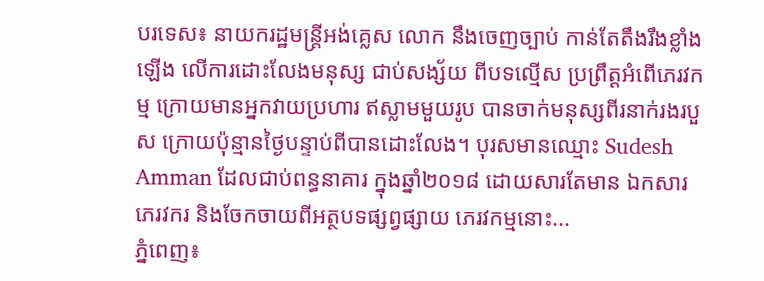បរទេស៖ នាយករដ្ឋមន្ត្រីអង់គ្លេស លោក នឹងចេញច្បាប់ កាន់តែតឹងរឹងខ្លាំងឡើង លើការដោះលែងមនុស្ស ជាប់សង្ស័យ ពីបទល្មើស ប្រព្រឹត្តអំពើភេរវកម្ម ក្រោយមានអ្នកវាយប្រហារ ឥស្លាមមួយរូប បានចាក់មនុស្សពីរនាក់រងរបួស ក្រោយប៉ុន្មានថ្ងៃបន្ទាប់ពីបានដោះលែង។ បុរសមានឈ្មោះ Sudesh Amman ដែលជាប់ពន្ធនាគារ ក្នុងឆ្នាំ២០១៨ ដោយសារតែមាន ឯកសារភេរវករ និងចែកចាយពីអត្ថបទផ្សព្វផ្សាយ ភេរវកម្មនោះ...
ភ្នំពេញ៖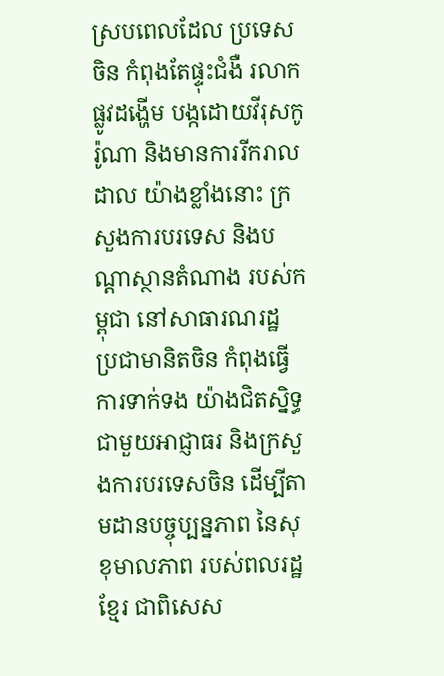ស្របពេលដែល ប្រទេសចិន កំពុងតែផ្ទុះជំងឺ រលាកផ្លូវដង្ហេីម បង្កដោយវីរុសកូរ៉ូណា និងមានការរីករាលដាល យ៉ាងខ្លាំងនោះ ក្រសួងការបរទេស និងបណ្តាស្ថានតំណាង របស់កម្ពុជា នៅសាធារណរដ្ឋ ប្រជាមានិតចិន កំពុងធ្វើការទាក់ទង យ៉ាងជិតស្និទ្ធ ជាមួយអាជ្ញាធរ និងក្រសួងការបរទេសចិន ដើម្បីតាមដានបច្ចុប្បន្នភាព នៃសុខុមាលភាព របស់ពលរដ្ឋខ្មែរ ជាពិសេស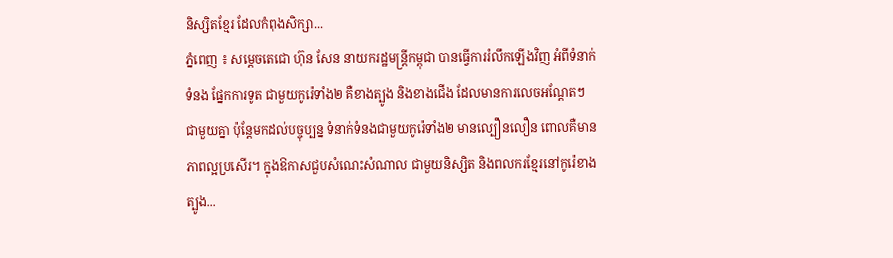និស្សិតខ្មែរ ដែលកំពុងសិក្សា...
ភ្នំពេញ ៖ សម្តេចតេជោ ហ៊ុន សែន នាយករដ្ឋមន្រ្តីកម្ពុជា បានធ្វើការរំលឹកឡើងវិញ អំពីទំនាក់ទំនង ផ្នែកការទូត ជាមួយកូរ៉េទាំង២ គឺខាងត្បូង និងខាងជើង ដែលមានការលេចអណ្តែតៗ ជាមួយគ្នា ប៉ុន្តែមកដល់បច្ចុប្បន្ន ទំនាក់ទំនងជាមួយកូរ៉េទាំង២ មានល្បឿនលឿន ពោលគឺមាន ភាពល្អប្រសើរ។ ក្នុងឱកាសជួបសំណេះសំណាល ជាមួយនិស្សិត និងពលករខ្មែរនៅកូរ៉េខាងត្បូង...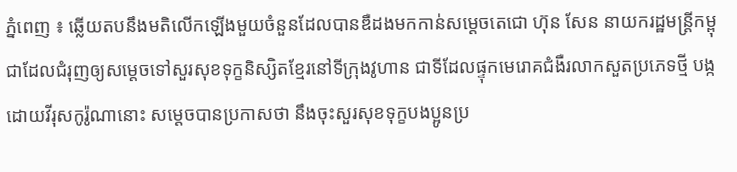ភ្នំពេញ ៖ ឆ្លើយតបនឹងមតិលើកឡើងមួយចំនួនដែលបានឌឺដងមកកាន់សម្តេចតេជោ ហ៊ុន សែន នាយករដ្ឋមន្រ្តីកម្ពុជាដែលជំរុញឲ្យសម្តេចទៅសួរសុខទុក្ខនិស្សិតខ្មែរនៅទីក្រុងវូហាន ជាទីដែលផ្ទុកមេរោគជំងឺរលាកសួតប្រភេទថ្មី បង្កដោយវីរុសកូរ៉ូណានោះ សម្តេចបានប្រកាសថា នឹងចុះសួរសុខទុក្ខបងប្អូនប្រ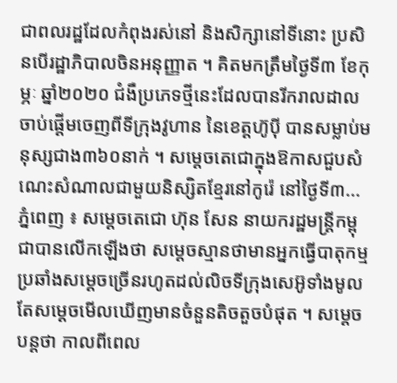ជាពលរដ្ឋដែលកំពុងរស់នៅ និងសិក្សានៅទីនោះ ប្រសិនបើរដ្ឋាភិបាលចិនអនុញ្ញាត ។ គិតមកត្រឹមថ្ងៃទី៣ ខែកុម្ភៈ ឆ្នាំ២០២០ ជំងឺប្រភេទថ្មីនេះដែលបានរីករាលដាលចាប់ផ្តើមចេញពីទីក្រុងវូហាន នៃខេត្តហ៊ូប៉ី បានសម្លាប់មនុស្សជាង៣៦០នាក់ ។ សម្តេចតេជោក្នុងឱកាសជួបសំណេះសំណាលជាមួយនិស្សិតខ្មែរនៅកូរ៉េ នៅថ្ងៃទី៣...
ភ្នំពេញ ៖ សម្តេចតេជោ ហ៊ុន សែន នាយករដ្ឋមន្រ្តីកម្ពុជាបានលើកឡើងថា សម្តេចស្មានថាមានអ្នកធ្វើបាតុកម្មប្រឆាំងសម្តេចច្រើនរហូតដល់លិចទីក្រុងសេអ៊ូទាំងមូល តែសម្តេចមើលឃើញមានចំនួនតិចតួចបំផុត ។ សម្តេចបន្តថា កាលពីពេល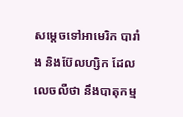សម្តេចទៅអាមេរិក បារាំង និងប៊ែលហ្សិក ដែលលេចលឺថា នឹងបាតុកម្ម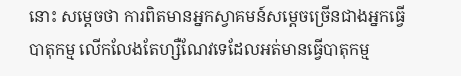នោះ សម្តេចថា ការពិតមានអ្នកស្វាគមន៍សម្តេចច្រើនជាងអ្នកធ្វើបាតុកម្ម លើកលែងតែហ្សឺណែវទេដែលអត់មានធ្វើបាតុកម្ម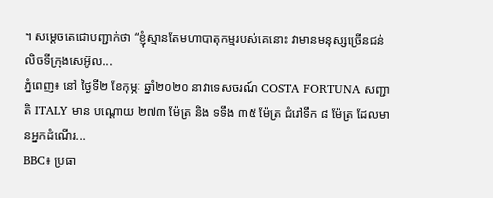។ សម្តេចតេជោបញ្ជាក់ថា “ខ្ញុំស្មានតែមហាបាតុកម្មរបស់គេនោះ វាមានមនុស្សច្រើនជន់លិចទីក្រុងសេអ៊ូល...
ភ្នំពេញ៖ នៅ ថ្ងៃទី២ ខែកុម្ភៈ ឆ្នាំ២០២០ នាវាទេសចរណ៍ COSTA FORTUNA សញ្ជាតិ ITALY មាន បណ្តោយ ២៧៣ ម៉ែត្រ និង ទទឹង ៣៥ ម៉ែត្រ ជំរៅទឹក ៨ ម៉ែត្រ ដែលមានអ្នកដំណើរ...
BBC៖ ប្រធា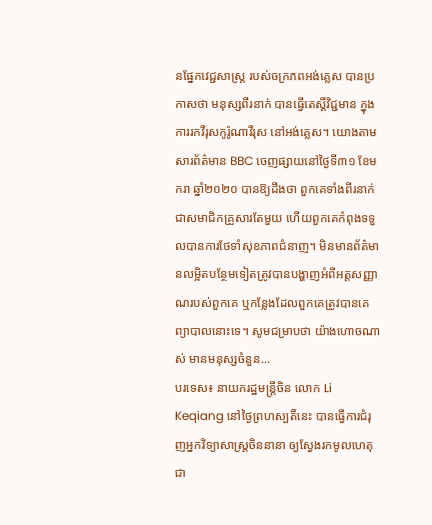នផ្នែកវេជ្ជសាស្ត្រ របស់ចក្រភពអង់គ្លេស បានប្រកាសថា មនុស្សពីរនាក់ បានធ្វើតេស្តិ៍វិជ្ជមាន ក្នុងការរកវីរុសកូរ៉ូណាវីរុស នៅអង់គ្លេស។ យោងតាមសារព័ត៌មាន BBC ចេញផ្សាយនៅថ្ងៃទី៣១ ខែមករា ឆ្នាំ២០២០ បានឱ្យដឹងថា ពួកគេទាំងពីរនាក់ ជាសមាជិកគ្រួសារតែមួយ ហើយពួកគេកំពុងទទួលបានការថែទាំសុខភាពជំនាញ។ មិនមានព័ត៌មានលម្អិតបន្ថែមទៀតត្រូវបានបង្ហាញអំពីអត្តសញ្ញាណរបស់ពួកគេ ឬកន្លែងដែលពួកគេត្រូវបានគេព្យាបាលនោះទេ។ សូមជម្រាបថា យ៉ាងហោចណាស់ មានមនុស្សចំនួន...
បរទេស៖ នាយករដ្ឋមន្ត្រីចិន លោក Li Keqiang នៅថ្ងៃព្រហស្បតិ៍នេះ បានធ្វើការជំរុញអ្នកវិទ្យាសាស្ត្រចិននានា ឲ្យស្វែងរកមូលហេតុ ជា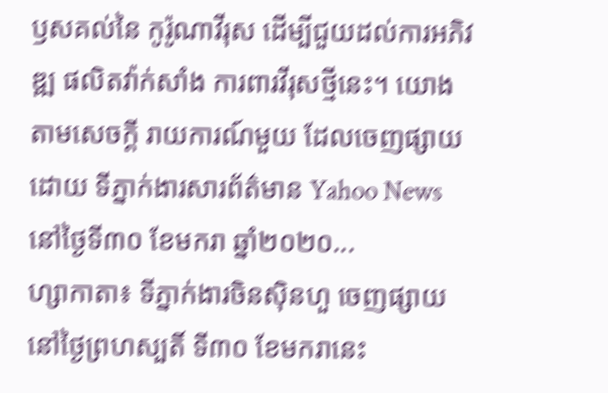ឫសគល់នៃ កូរ៉ូណាវីរុស ដើម្បីជួយដល់ការអភិវឌ្ឍ ផលិតវ៉ាក់សាំង ការពារវីរុសថ្មីនេះ។ យោងតាមសេចក្តី រាយការណ៍មួយ ដែលចេញផ្សាយដោយ ទីភ្នាក់ងារសារព័ត៌មាន Yahoo News នៅថ្ងៃទី៣០ ខែមករា ឆ្នាំ២០២០...
ហ្សាកាតា៖ ទីភ្នាក់ងារចិនស៊ិនហួ ចេញផ្សាយនៅថ្ងៃព្រហស្បតិ៍ ទី៣០ ខែមករានេះ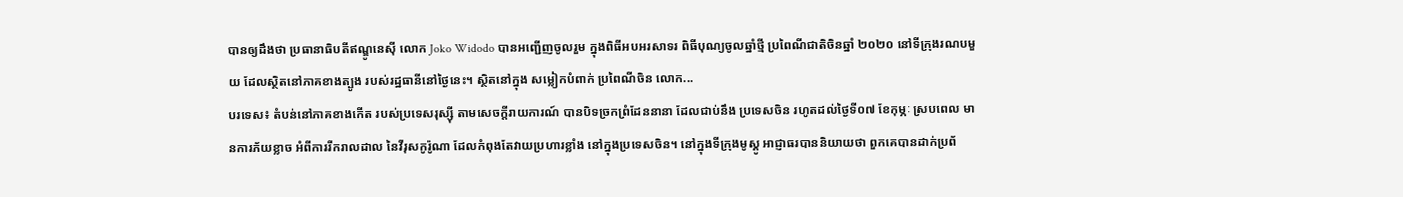បានឲ្យដឹងថា ប្រធានាធិបតីឥណ្ឌូនេស៊ី លោក Joko Widodo បានអញ្ជើញចូលរួម ក្នុងពិធីអបអរសាទរ ពិធីបុណ្យចូលឆ្នាំថ្មី ប្រពៃណីជាតិចិនឆ្នាំ ២០២០ នៅទីក្រុងរណបមួយ ដែលស្ថិតនៅភាគខាងត្បូង របស់រដ្ឋធានីនៅថ្ងៃនេះ។ ស្ថិតនៅក្នុង សម្លៀកបំពាក់ ប្រពៃណីចិន លោក...
បរទេស៖ តំបន់នៅភាគខាងកើត របស់ប្រទេសរុស្ស៊ី តាមសេចក្តីរាយការណ៍ បានបិទច្រកព្រំដែននានា ដែលជាប់នឹង ប្រទេសចិន រហូតដល់ថ្ងៃទី០៧ ខែកុម្ភៈ ស្របពេល មានការភ័យខ្លាច អំពីការរីករាលដាល នៃវីរុសកូរ៉ូណា ដែលកំពុងតែវាយប្រហារខ្លាំង នៅក្នុងប្រទេសចិន។ នៅក្នុងទីក្រុងមូស្គូ អាជ្ញាធរបាននិយាយថា ពួកគេបានដាក់ប្រព័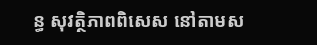ន្ធ សុវត្ថិភាពពិសេស នៅតាមស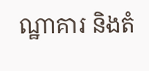ណ្ឋាគារ និងតំ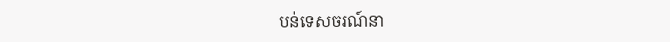បន់ទេសចរណ៍នា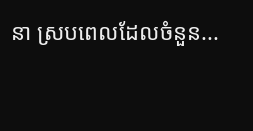នា ស្របពេលដែលចំនួន...